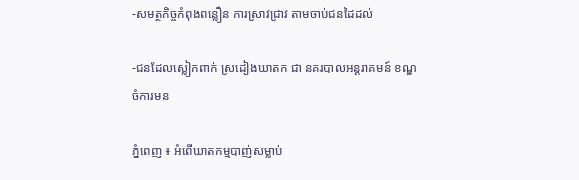-សមត្ថកិច្ចកំពុងពន្លឿន ការស្រាវជ្រាវ តាមចាប់ជនដៃដល់

-ជនដែលស្លៀកពាក់ ស្រដៀងឃាតក ជា នគរបាលអន្ដរាគមន៍ ខណ្ឌចំការមន

ភ្នំពេញ ៖ អំពើឃាតកម្មបាញ់សម្លាប់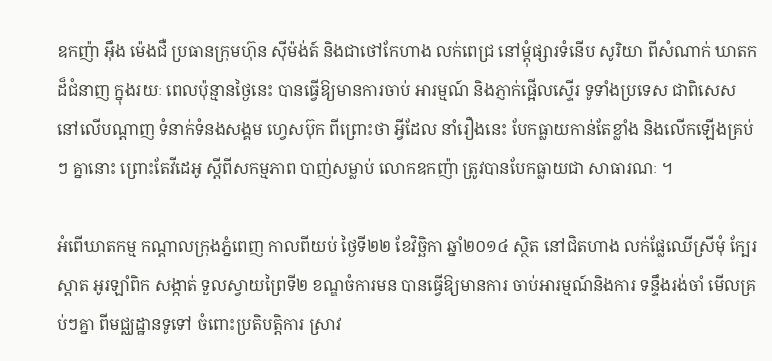ឧកញ៉ា អ៊ឹង ម៉េងជឺ ប្រធានក្រុមហ៊ុន ស៊ីម៉ង់ត៍ និងជាថៅកែហាង លក់ពេជ្រ នៅម្ដុំផ្សារទំនើប សូរិយា ពីសំណាក់ ឃាតកដ៏ជំនាញ ក្នុងរយៈ ពេលប៉ុន្មានថ្ងៃនេះ បានធ្វើឱ្យមានការចាប់ អារម្មណ៍ និងភ្ញាក់ផ្អើលស្ទើរ ទូទាំងប្រទេស ជាពិសេស នៅលើបណ្តាញ ទំនាក់ទំនងសង្គម ហ្វេសប៊ុក ពីព្រោះថា អ្វីដែល នាំរឿងនេះ បែកធ្លាយកាន់តែខ្លាំង និងលើកឡើងគ្រប់ៗ គ្នានោះ ព្រោះតែវីដេអូ ស្ដីពីសកម្មភាព បាញ់សម្លាប់ លោកឧកញ៉ា ត្រូវបានបែកធ្លាយជា សាធារណៈ ។

អំពើឃាតកម្ម កណ្ដាលក្រុងភ្នំពេញ កាលពីយប់ ថ្ងៃទី២២ ខែវិច្ឆិកា ឆ្នាំ២០១៤ ស្ថិត នៅជិតហាង លក់ផ្លែឈើស្រីមុំ ក្បែរស្ដាត អូរឡាំពិក សង្កាត់ ទួលស្វាយព្រៃទី២ ខណ្ឌចំការមន បានធ្វើឱ្យមានការ ចាប់អារម្មណ៍និងការ ទន្ទឹងរង់ចាំ មើលគ្រប់ៗគ្នា ពីមជ្ឈដ្ឋានទូទៅ ចំពោះប្រតិបត្ដិការ ស្រាវ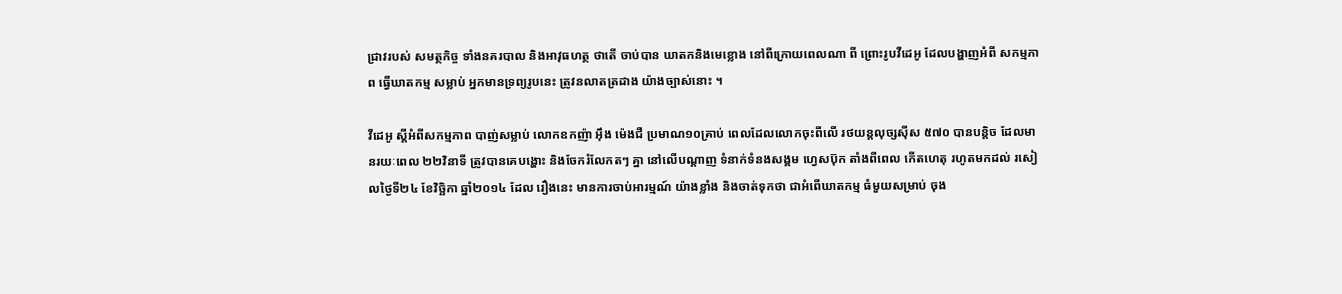ជ្រាវរបស់ សមត្ថកិច្ច ទាំងនគរបាល និងអាវុធហត្ថ ថាតើ ចាប់បាន ឃាតកនិងមេខ្លោង នៅពីក្រោយពេលណា ពី ព្រោះរូបវីដេអូ ដែលបង្ហាញអំពី សកម្មភាព ធ្វើឃាតកម្ម សម្លាប់ អ្នកមានទ្រព្យរូបនេះ ត្រូវនលាតត្រដាង យ៉ាងច្បាស់នោះ ។

វីដេអូ ស្ដីអំពីសកម្មភាព បាញ់សម្លាប់ លោកឧកញ៉ា អ៊ឹង ម៉េងជឺ ប្រមាណ១០គ្រាប់ ពេលដែលលោកចុះពីលើ រថយន្ដលុច្សស៊ីស ៥៧០ បានបន្ដិច ដែលមានរយៈពេល ២២វិនាទី ត្រូវបានគេបង្ហោះ និងចែករំលែកតៗ គ្នា នៅលើបណ្ដាញ ទំនាក់ទំនងសង្គម ហ្វេសប៊ុក តាំងពីពេល កើតហេតុ រហូតមកដល់ រសៀលថ្ងៃទី២៤ ខែវិច្ឆិកា ឆ្នាំ២០១៤ ដែល រឿងនេះ មានការចាប់អារម្មណ៍ យ៉ាងខ្លាំង និងចាត់ទុកថា ជាអំពើឃាតកម្ម ធំមួយសម្រាប់ ចុង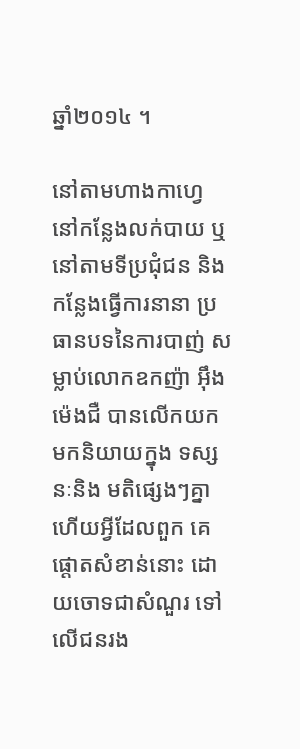ឆ្នាំ២០១៤ ។

នៅតាមហាងកាហ្វេ នៅកន្លែងលក់បាយ ឬនៅតាមទីប្រជុំជន និងកន្លែងធ្វើការនានា ប្រធានបទនៃការបាញ់ សម្លាប់លោកឧកញ៉ា អ៊ឹង ម៉េងជឺ បានលើកយក មកនិយាយក្នុង ទស្សនៈនិង មតិផ្សេងៗគ្នា ហើយអ្វីដែលពួក គេផ្ដោតសំខាន់នោះ ដោយចោទជាសំណួរ ទៅលើជនរង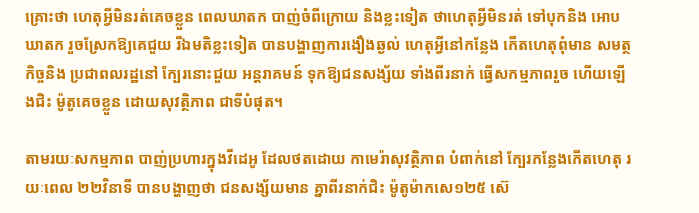គ្រោះថា ហេតុអ្វីមិនរត់គេចខ្លួន ពេលឃាតក បាញ់ចំពីក្រោយ និងខ្លះទៀត ថាហេតុអ្វីមិនរត់ ទៅបុកនិង អោបឃាតក រួចស្រែកឱ្យគេជួយ រីឯមតិខ្លះទៀត បានបង្ហាញការងឿងឆ្ងល់ ហេតុអ្វីនៅកន្លែង កើតហេតុពុំមាន សមត្ថកិច្ចនិង ប្រជាពលរដ្ឋនៅ ក្បែរនោះជួយ អន្ដរាគមន៍ ទុកឱ្យជនសង្ស័យ ទាំងពីរនាក់ ធ្វើសកម្មភាពរួច ហើយឡើងជិះ ម៉ូតូគេចខ្លួន ដោយសុវត្ថិភាព ជាទីបំផុត។

តាមរយៈសកម្មភាព បាញ់ប្រហារក្នុងវីដេអូ ដែលថតដោយ កាមេរ៉ាសុវត្ថិភាព បំពាក់នៅ ក្បែរកន្លែងកើតហេតុ រយៈពេល ២២វិនាទី បានបង្ហាញថា ជនសង្ស័យមាន គ្នាពីរនាក់ជិះ ម៉ូតូម៉ាកសេ១២៥ ស៊េ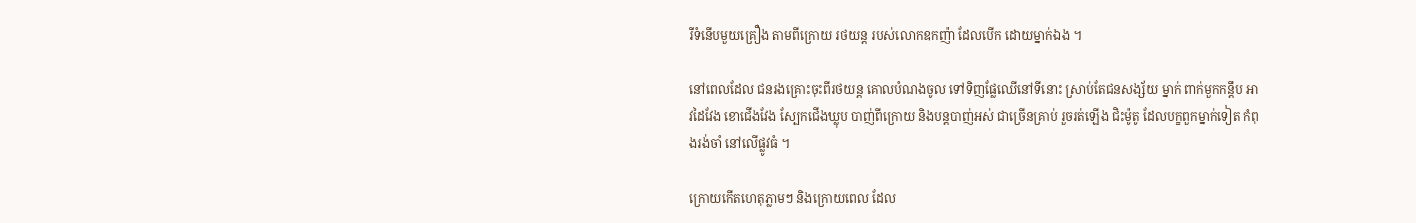រីទំនើបមួយគ្រឿង តាមពីក្រោយ រថយន្ដ របស់លោកឧកញ៉ា ដែលបើក ដោយម្នាក់ឯង ។

នៅពេលដែល ជនរងគ្រោះចុះពីរថយន្ដ គោលបំណងចូល ទៅទិញផ្លែឈើនៅទីនោះ ស្រាប់តែជនសង្ស័យ ម្នាក់ ពាក់មួកកន្ដឹប អាវដៃវែង ខោជើងវែង ស្បែកជើងឃ្លុប បាញ់ពីក្រោយ និងបន្ដបាញ់អស់ ជាច្រើនគ្រាប់ រួចរត់ឡើង ជិះម៉ូតូ ដែលបក្ខពួកម្នាក់ទៀត កំពុងរង់ចាំ នៅលើផ្លូវធំ ។

ក្រោយកើតហេតុភ្លាមៗ និងក្រោយពេល ដែល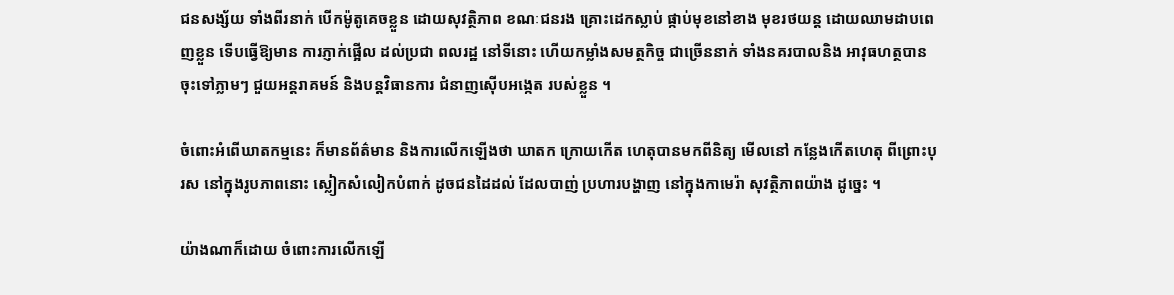ជនសង្ស័យ ទាំងពីរនាក់ បើកម៉ូតូគេចខ្លួន ដោយសុវត្ថិភាព ខណៈជនរង គ្រោះដេកស្លាប់ ផ្កាប់មុខនៅខាង មុខរថយន្ដ ដោយឈាមដាបពេញខ្លួន ទើបធ្វើឱ្យមាន ការភ្ញាក់ផ្អើល ដល់ប្រជា ពលរដ្ឋ នៅទីនោះ ហើយកម្លាំងសមត្ថកិច្ច ជាច្រើននាក់ ទាំងនគរបាលនិង អាវុធហត្ថបាន ចុះទៅភ្លាមៗ ជួយអន្ដរាគមន៍ និងបន្ដវិធានការ ជំនាញស៊ើបអង្កេត របស់ខ្លួន ។

ចំពោះអំពើឃាតកម្មនេះ ក៏មានព័ត៌មាន និងការលើកឡើងថា ឃាតក ក្រោយកើត ហេតុបានមកពីនិត្យ មើលនៅ កន្លែងកើតហេតុ ពីព្រោះបុរស នៅក្នុងរូបភាពនោះ ស្លៀកសំលៀកបំពាក់ ដូចជនដៃដល់ ដែលបាញ់ ប្រហារបង្ហាញ នៅក្នុងកាមេរ៉ា សុវត្ថិភាពយ៉ាង ដូច្នេះ ។

យ៉ាងណាក៏ដោយ ចំពោះការលើកឡើ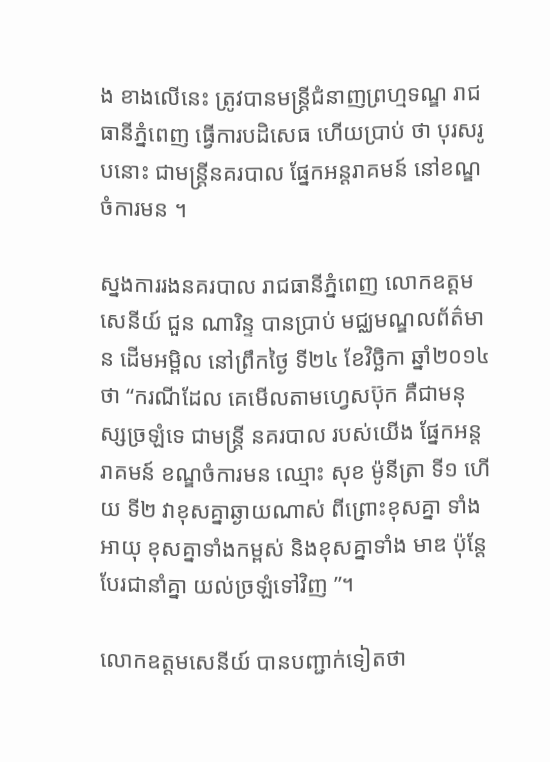ង ខាងលើនេះ ត្រូវបានមន្ដ្រីជំនាញព្រហ្មទណ្ឌ រាជធានីភ្នំពេញ ធ្វើការបដិសេធ ហើយប្រាប់ ថា បុរសរូបនោះ ជាមន្ដ្រីនគរបាល ផ្នែកអន្ដរាគមន៍ នៅខណ្ឌចំការមន ។

ស្នងការរងនគរបាល រាជធានីភ្នំពេញ លោកឧត្ដមសេនីយ៍ ជួន ណារិន្ទ បានប្រាប់ មជ្ឈមណ្ឌលព័ត៌មាន ដើមអម្ពិល នៅព្រឹកថ្ងៃ ទី២៤ ខែវិច្ឆិកា ឆ្នាំ២០១៤ថា “ករណីដែល គេមើលតាមហ្វេសប៊ុក គឺជាមនុស្សច្រឡំទេ ជាមន្ដ្រី នគរបាល របស់យើង ផ្នែកអន្ដរាគមន៍ ខណ្ឌចំការមន ឈ្មោះ សុខ ម៉ូនីត្រា ទី១ ហើយ ទី២ វាខុសគ្នាឆ្ងាយណាស់ ពីព្រោះខុសគ្នា ទាំងអាយុ ខុសគ្នាទាំងកម្ពស់ និងខុសគ្នាទាំង មាឌ ប៉ុន្ដែបែរជានាំគ្នា យល់ច្រឡំទៅវិញ ”។

លោកឧត្ដមសេនីយ៍ បានបញ្ជាក់ទៀតថា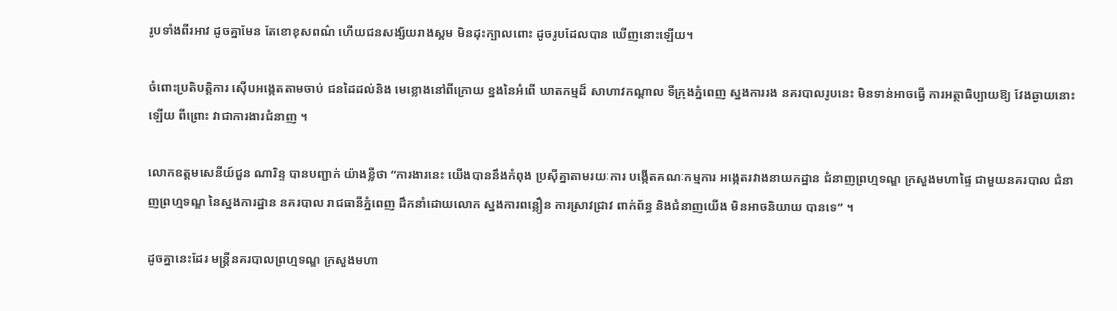រូបទាំងពីរអាវ ដូចគ្នាមែន តែខោខុសពណ៌ ហើយជនសង្ស័យរាងស្គម មិនដុះក្បាលពោះ ដូចរូបដែលបាន ឃើញនោះឡើយ។

ចំពោះប្រតិបត្ដិការ ស៊ើបអង្កេតតាមចាប់ ជនដៃដល់និង មេខ្លោងនៅពីក្រោយ ខ្នងនៃអំពើ ឃាតកម្មដ៏ សាហាវកណ្ដាល ទីក្រុងភ្នំពេញ ស្នងការរង នគរបាលរូបនេះ មិនទាន់អាចធ្វើ ការអត្ថាធិប្បាយឱ្យ វែងឆ្ងាយនោះឡើយ ពីព្រោះ វាជាការងារជំនាញ ។

លោកឧត្ដមសេនីយ៍ជួន ណារិន្ទ បានបញ្ជាក់ យ៉ាងខ្លីថា “ការងារនេះ យើងបាននឹងកំពុង ប្រស៊ីគ្នាតាមរយៈការ បង្កើតគណៈកម្មការ អង្កេតរវាងនាយកដ្ឋាន ជំនាញព្រហ្មទណ្ឌ ក្រសួងមហាផ្ទៃ ជាមួយនគរបាល ជំនាញព្រហ្មទណ្ឌ នៃស្នងការដ្ឋាន នគរបាល រាជធានីភ្នំពេញ ដឹកនាំដោយលោក ស្នងការពន្លឿន ការស្រាវជ្រាវ ពាក់ព័ន្ធ និងជំនាញយើង មិនអាចនិយាយ បានទេ” ។

ដូចគ្នានេះដែរ មន្ដ្រីនគរបាលព្រហ្មទណ្ឌ ក្រសួងមហា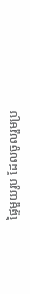ផ្ទៃមួយរូប ដែលចូលរួមប្រ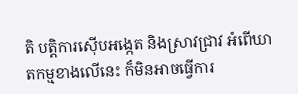តិ បត្ដិការស៊ើបអង្កេត និងស្រាវជ្រាវ អំពើឃាតកម្មខាងលើនេះ ក៏មិនអាចធ្វើការ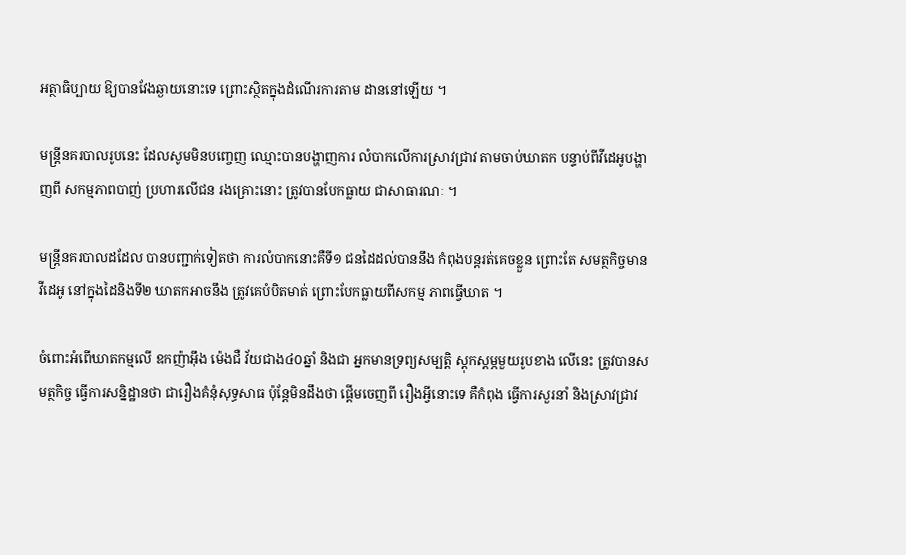អត្ថាធិប្បាយ ឱ្យបានវែងឆ្ងាយនោះទេ ព្រោះស្ថិតក្នុងដំណើរការតាម ដាននៅឡើយ ។

មន្ដ្រីនគរបាលរូបនេះ ដែលសូមមិនបញ្ចេញ ឈ្មោះបានបង្ហាញការ លំបាកលើការស្រាវជ្រាវ តាមចាប់ឃាតក បន្ទាប់ពីវីដេអូបង្ហាញពី សកម្មភាពបាញ់ ប្រហារលើជន រងគ្រោះនោះ ត្រូវបានបែកធ្លាយ ជាសាធារណៈ ។

មន្ដ្រីនគរបាលដដែល បានបញ្ជាក់ទៀតថា ការលំបាកនោះគឺទី១ ជនដៃដល់បាននឹង កំពុងបន្ដរត់គេចខ្លួន ព្រោះតែ សមត្ថកិច្ចមាន វីដេអូ នៅក្នុងដៃនិងទី២ ឃាតកអាចនឹង ត្រូវគេបំបិតមាត់ ព្រោះបែកធ្លាយពីសកម្ម ភាពធ្វើឃាត ។

ចំពោះអំពើឃាតកម្មលើ ឧកញ៉ាអ៊ឹង ម៉េងជឺ វ័យជាង៤០ឆ្នាំ និងជា អ្នកមានទ្រព្យសម្បត្ដិ ស្ដុកស្ដម្ភមួយរូបខាង លើនេះ ត្រូវបានសមត្ថកិច្ច ធ្វើការសន្និដ្ឋានថា ជារឿងគំនុំសុទ្ធសាធ ប៉ុន្ដែមិនដឹងថា ផ្ដើមចេញពី រឿងអ្វីនោះទេ គឺកំពុង ធ្វើការសួរនាំ និងស្រាវជ្រាវ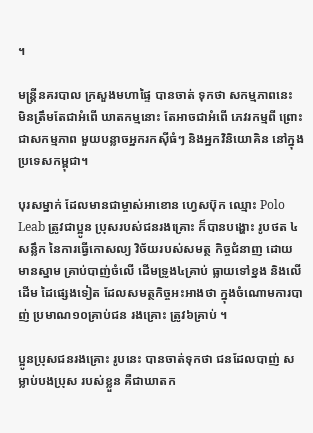។

មន្ដ្រីនគរបាល ក្រសួងមហាផ្ទៃ បានចាត់ ទុកថា សកម្មភាពនេះ មិនត្រឹមតែជាអំពើ ឃាតកម្មនោះ តែអាចជាអំពើ ភេវរកម្មពី ព្រោះជាសកម្មភាព មួយបន្លាចអ្នករកស៊ីធំៗ និងអ្នកវិនិយោគិន នៅក្នុងប្រទេសកម្ពុជា។

បុរសម្នាក់ ដែលមានជាម្ចាស់អាខោន ហ្វេសប៊ុក ឈ្មោះ Polo Leab ត្រូវជាប្អូន ប្រុសរបស់ជនរងគ្រោះ ក៏បានបង្ហោះ រូបថត ៤សន្លឹក នៃការធ្វើកោសល្យ វិច័យរបស់សមត្ថ កិច្ចជំនាញ ដោយមានស្នាម គ្រាប់បាញ់ចំលើ ដើមទ្រូង៤គ្រាប់ ធ្លាយទៅខ្នង និងលើដើម ដៃផ្សេងទៀត ដែលសមត្ថកិច្ចអះអាងថា ក្នុងចំណោមការបាញ់ ប្រមាណ១០គ្រាប់ជន រងគ្រោះ ត្រូវ៦គ្រាប់ ។

ប្អូនប្រុសជនរងគ្រោះ រូបនេះ បានចាត់ទុកថា ជនដែលបាញ់ សម្លាប់បងប្រុស របស់ខ្លួន គឺជាឃាតក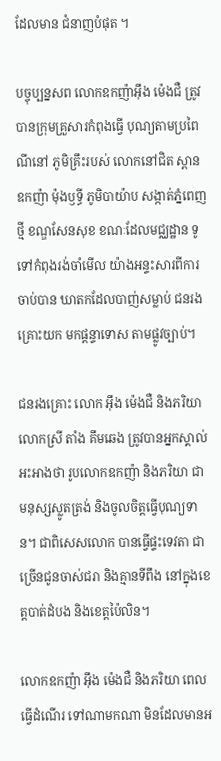ដែលមាន ជំនាញបំផុត ។

បច្ចុប្បន្នសព លោកឧកញ៉ាអ៊ឹង ម៉េងជឺ ត្រូវបានក្រុមគ្រួសារកំពុងធ្វើ បុណ្យតាមប្រពៃណីនៅ ភូមិគ្រឹះរបស់ លោកនៅជិត ស្ពានឧកញ៉ា ម៉ុងឫទ្ធី ភូមិបាយ៉ាប សង្កាត់ភ្នំពេញថ្មី ខណ្ឌសែនសុខ ខណៈដែលមជ្ឈដ្ឋាន ទូទៅកំពុងរង់ចាំមើល យ៉ាងអន្ទះសារពីការចាប់បាន ឃាតកដែលបាញ់សម្លាប់ ជនរងគ្រោះយក មកផ្ដន្ទាទោស តាមផ្លូវច្បាប់។

ជនរងគ្រោះ លោក អ៊ឹង ម៉េងជឺ និងភរិយាលោកស្រី តាំង គឹមឆេង ត្រូវបានអ្នកស្គាល់អះអាងថា រូបលោកឧកញ៉ា និងភរិយា ជាមនុស្សស្លូតត្រង់ និងចូលចិត្តធ្វើបុណ្យទាន។ ជាពិសេសលោក បានធ្វើផ្ទះទេវតា ជាច្រើនជូនចាស់ជរា និងគ្មានទីពឹង នៅក្នុងខេត្តបាត់ដំបង និងខេត្តប៉ៃលិន។

លោកឧកញ៉ា អ៊ឹង ម៉េងជឺ និងភរិយា ពេលធ្វើដំណើរ ទៅណាមកណា មិនដែលមានអ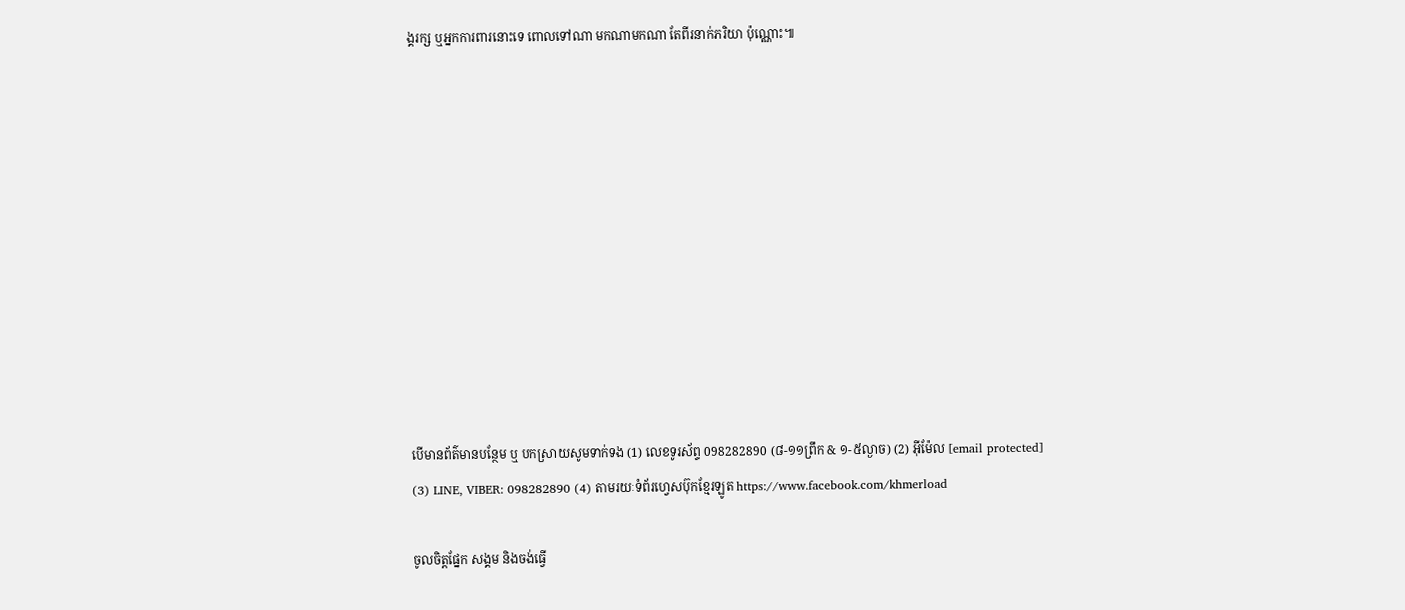ង្គរក្ស ឬអ្នកការពារនោះទេ ពោលទៅណា មកណាមកណា តែពីរនាក់ភរិយា ប៉ុណ្ណោះ៕











បើមានព័ត៌មានបន្ថែម ឬ បកស្រាយសូមទាក់ទង (1) លេខទូរស័ព្ទ 098282890 (៨-១១ព្រឹក & ១-៥ល្ងាច) (2) អ៊ីម៉ែល [email protected] (3) LINE, VIBER: 098282890 (4) តាមរយៈទំព័រហ្វេសប៊ុកខ្មែរឡូត https://www.facebook.com/khmerload

ចូលចិត្តផ្នែក សង្គម និងចង់ធ្វើ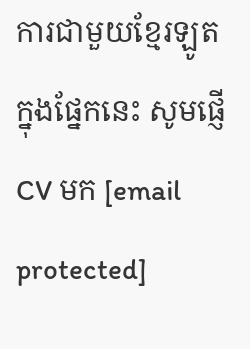ការជាមួយខ្មែរឡូតក្នុងផ្នែកនេះ សូមផ្ញើ CV មក [email protected]